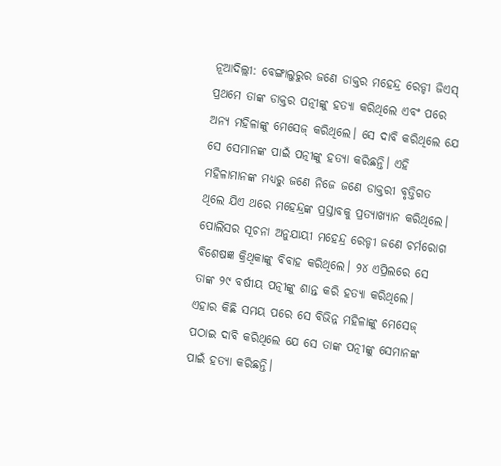ନୂଆଦିଲ୍ଲୀ: ବେଙ୍ଗାଲୁରୁର ଜଣେ ଡାକ୍ତର ମହେନ୍ଦ୍ର ରେଡ୍ଡୀ ଜିଏସ୍ ପ୍ରଥମେ ତାଙ୍କ ଡାକ୍ତର ପତ୍ନୀଙ୍କୁ ହତ୍ୟା କରିଥିଲେ ଏବଂ ପରେ ଅନ୍ୟ ମହିଳାଙ୍କୁ ମେସେଜ୍ କରିଥିଲେ। ସେ ଦାବି କରିଥିଲେ ଯେ ସେ ସେମାନଙ୍କ ପାଇଁ ପତ୍ନୀଙ୍କୁ ହତ୍ୟା କରିଛନ୍ତି। ଏହି ମହିଳାମାନଙ୍କ ମଧ୍ୟରୁ ଜଣେ ନିଜେ ଜଣେ ଡାକ୍ତରୀ ବୃତ୍ତିଗତ ଥିଲେ ଯିଏ ଥରେ ମହେନ୍ଦ୍ରଙ୍କ ପ୍ରସ୍ତାବକୁ ପ୍ରତ୍ୟାଖ୍ୟାନ କରିଥିଲେ।
ପୋଲିସର ସୂଚନା ଅନୁଯାୟୀ ମହେନ୍ଦ୍ର ରେଡ୍ଡୀ ଜଣେ ଚର୍ମରୋଗ ବିଶେଷଜ୍ଞ କ୍ରିଥିକାଙ୍କୁ ବିବାହ କରିଥିଲେ। ୨୪ ଏପ୍ରିଲରେ ସେ ତାଙ୍କ ୨୯ ବର୍ଷୀୟ ପତ୍ନୀଙ୍କୁ ଶାନ୍ତ କରି ହତ୍ୟା କରିଥିଲେ। ଏହାର କିଛି ସମୟ ପରେ ସେ ବିଭିନ୍ନ ମହିଳାଙ୍କୁ ମେସେଜ୍ ପଠାଇ ଦାବି କରିଥିଲେ ଯେ ସେ ତାଙ୍କ ପତ୍ନୀଙ୍କୁ ସେମାନଙ୍କ ପାଇଁ ହତ୍ୟା କରିଛନ୍ତି।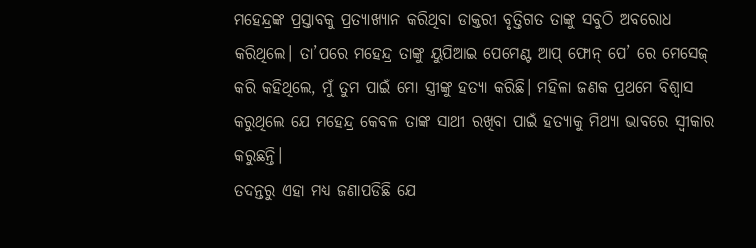ମହେନ୍ଦ୍ରଙ୍କ ପ୍ରସ୍ତାବକୁ ପ୍ରତ୍ୟାଖ୍ୟାନ କରିଥିବା ଡାକ୍ତରୀ ବୃତ୍ତିଗତ ତାଙ୍କୁ ସବୁଠି ଅବରୋଧ କରିଥିଲେ। ତା’ପରେ ମହେନ୍ଦ୍ର ତାଙ୍କୁ ୟୁପିଆଇ ପେମେଣ୍ଟ ଆପ୍ ଫୋନ୍ ପେ’ ରେ ମେସେଜ୍ କରି କହିଥିଲେ, ମୁଁ ତୁମ ପାଇଁ ମୋ ସ୍ତ୍ରୀଙ୍କୁ ହତ୍ୟା କରିଛି। ମହିଳା ଜଣକ ପ୍ରଥମେ ବିଶ୍ୱାସ କରୁଥିଲେ ଯେ ମହେନ୍ଦ୍ର କେବଳ ତାଙ୍କ ସାଥୀ ରଖିବା ପାଇଁ ହତ୍ୟାକୁ ମିଥ୍ୟା ଭାବରେ ସ୍ୱୀକାର କରୁଛନ୍ତି।
ତଦନ୍ତରୁ ଏହା ମଧ୍ୟ ଜଣାପଡିଛି ଯେ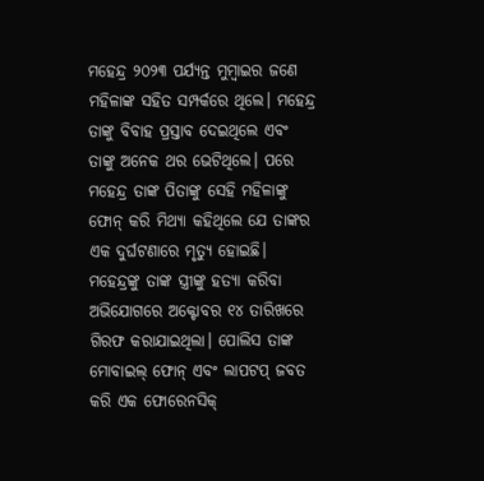ମହେନ୍ଦ୍ର ୨୦୨୩ ପର୍ଯ୍ୟନ୍ତ ମୁମ୍ବାଇର ଜଣେ ମହିଳାଙ୍କ ସହିତ ସମ୍ପର୍କରେ ଥିଲେ। ମହେନ୍ଦ୍ର ତାଙ୍କୁ ବିବାହ ପ୍ରସ୍ତାବ ଦେଇଥିଲେ ଏବଂ ତାଙ୍କୁ ଅନେକ ଥର ଭେଟିଥିଲେ। ପରେ ମହେନ୍ଦ୍ର ତାଙ୍କ ପିତାଙ୍କୁ ସେହି ମହିଳାଙ୍କୁ ଫୋନ୍ କରି ମିଥ୍ୟା କହିଥିଲେ ଯେ ତାଙ୍କର ଏକ ଦୁର୍ଘଟଣାରେ ମୃତ୍ୟୁ ହୋଇଛି।
ମହେନ୍ଦ୍ରଙ୍କୁ ତାଙ୍କ ସ୍ତ୍ରୀଙ୍କୁ ହତ୍ୟା କରିବା ଅଭିଯୋଗରେ ଅକ୍ଟୋବର ୧୪ ତାରିଖରେ ଗିରଫ କରାଯାଇଥିଲା। ପୋଲିସ ତାଙ୍କ ମୋବାଇଲ୍ ଫୋନ୍ ଏବଂ ଲାପଟପ୍ ଜବତ କରି ଏକ ଫୋରେନସିକ୍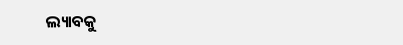ଲ୍ୟାବକୁ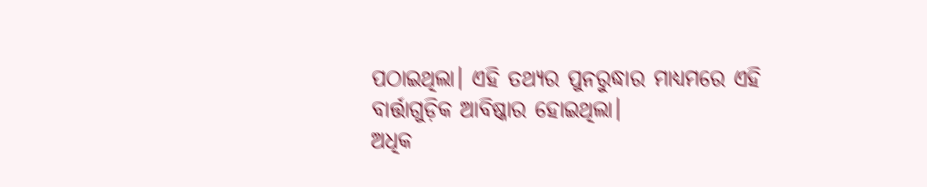ପଠାଇଥିଲା। ଏହି ତଥ୍ୟର ପୁନରୁଦ୍ଧାର ମାଧ୍ୟମରେ ଏହି ବାର୍ତ୍ତାଗୁଡ଼ିକ ଆବିଷ୍କାର ହୋଇଥିଲା।
ଅଧିକ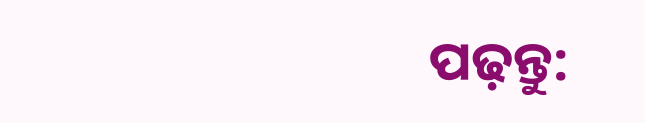ପଢ଼ନ୍ତୁ: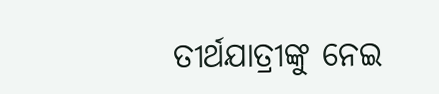ତୀର୍ଥଯାତ୍ରୀଙ୍କୁ ନେଇ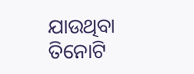ଯାଉଥିବା ତିନୋଟି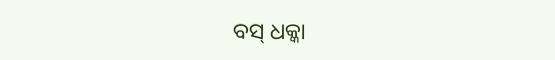ବସ୍ ଧକ୍କା